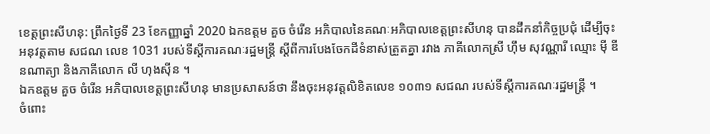ខេត្តព្រះសីហនុ: ព្រឹកថ្ងៃទី 23 ខែកញ្ញាឆ្នាំ 2020 ឯកឧត្តម គួច ចំរើន អភិបាលនៃគណៈអភិបាលខេត្តព្រះសីហនុ បានដឹកនាំកិច្ចប្រជុំ ដើម្បីចុះអនុវត្តតាម សជណ លេខ 1031 របស់ទីស្តីការគណៈរដ្ឋមន្រ្តី ស្តីពីការបែងចែកដីទំនាស់ត្រួតគ្នា រវាង ភាគីលោកស្រី ហ៊ឹម សុវណ្ណារី ឈ្មោះ ម៉ី ឌីនណាត្យា និងភាគីលោក លី ហុងស៊ីន ។
ឯកឧត្តម គួច ចំរើន អភិបាលខេត្តព្រះសីហនុ មានប្រសាសន៍ថា នឹងចុះអនុវត្តលិខិតលេខ ១០៣១ សជណ របស់ទីស្តីការគណៈរដ្ឋមន្ត្រី ។
ចំពោះ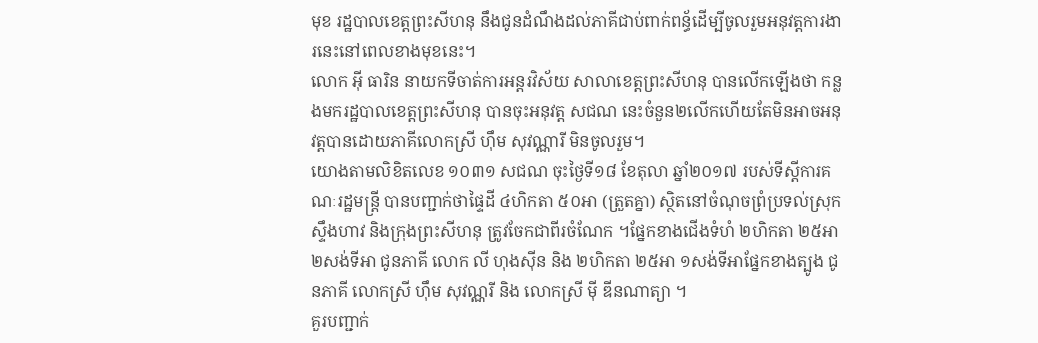មុខ រដ្ឋបាលខេត្តព្រះសីហនុ នឹងជូនដំណឹងដល់ភាគីជាប់ពាក់ពន្ធ័ដើម្បីចូលរួមអនុវត្តការងារនេះនៅពេលខាងមុខនេះ។
លោក អុី ធារិន នាយកទីចាត់ការអន្ដរវិស័យ សាលាខេត្តព្រះសីហនុ បានលើកឡើងថា កន្លងមករដ្ឋបាលខេត្តព្រះសីហនុ បានចុះអនុវត្ត សជណ នេះចំនួន២លើកហើយតែមិនអាចអនុវត្តបានដោយភាគីលោកស្រី ហ៊ឹម សុវណ្ណារី មិនចូលរួម។
យោងតាមលិខិតលេខ ១០៣១ សជណ ចុះថ្ងៃទី១៨ ខែតុលា ឆ្នាំ២០១៧ របស់ទីស្ដីការគណៈរដ្ឋមន្ត្រី បានបញ្ជាក់ថាផ្ទៃដី ៤ហិកតា ៥០អា (ត្រួតគ្នា) ស្ថិតនៅចំណុចព្រំប្រទល់ស្រុកស្ទឹងហាវ និងក្រុងព្រះសីហនុ ត្រូវចែកជាពីរចំណែក ។ផ្នែកខាងជើងទំហំ ២ហិកតា ២៥អា ២សង់ទីអា ជូនភាគី លោក លី ហុងស៊ីន និង ២ហិកតា ២៥អា ១សង់ទីអាផ្នែកខាងត្បូង ជូនភាគី លោកស្រី ហ៊ឹម សុវណ្ណរី និង លោកស្រី ម៉ី ឌីនណាត្យា ។
គួរបញ្ជាក់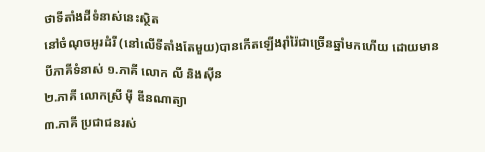ថាទីតាំងដីទំនាស់នេះស្ថិត
នៅចំណុចអូរដំរី (នៅលើទីតាំងតែមួយ)បានកើតឡើងរ៉ាំរ៉ៃជាច្រើនឆ្នាំមកហើយ ដោយមានបីភាគីទំនាស់ ១.ភាគី លោក លី និងស៊ីន
២.ភាគី លោកស្រី ម៉ី ឌីនណាត្យា
៣.ភាគី ប្រជាជនរស់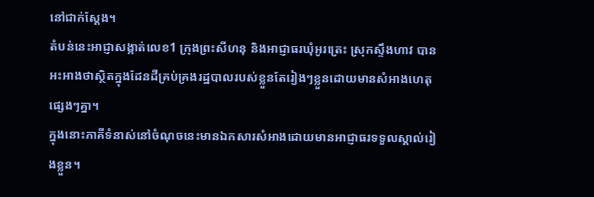នៅជាក់ស្តែង។
តំបន់នេះអាជ្ញាសង្កាត់លេខ1 ក្រុងព្រះសីហនុ និងអាជ្ញាធរឃុំអូរត្រេះ ស្រុកស្ទឹងហាវ បានអះអាងថាស្ថិតក្នុងដែនដីគ្រប់គ្រងរដ្ឋបាលរបស់ខ្លួនតែរៀងៗខ្លួនដោយមានសំអាងហេតុផ្សេងៗគ្នា។
ក្នុងនោះភាគីទំនាស់នៅចំណុចនេះមានឯកសារសំអាងដោយមានអាជ្ញាធរទទួលស្គាល់រៀងខ្លួន។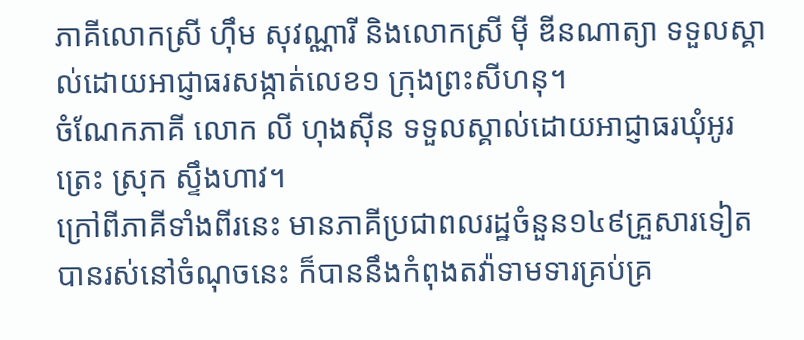ភាគីលោកស្រី ហ៊ឹម សុវណ្ណារី និងលោកស្រី ម៉ី ឌីនណាត្យា ទទួលស្គាល់ដោយអាជ្ញាធរសង្កាត់លេខ១ ក្រុងព្រះសីហនុ។
ចំណែកភាគី លោក លី ហុងស៊ីន ទទួលស្គាល់ដោយអាជ្ញាធរឃុំអូរត្រេះ ស្រុក ស្ទឹងហាវ។
ក្រៅពីភាគីទាំងពីរនេះ មានភាគីប្រជាពលរដ្ឋចំនួន១៤៩គ្រួសារទៀតបានរស់នៅចំណុចនេះ ក៏បាននឹងកំពុងតវ៉ាទាមទារគ្រប់គ្រ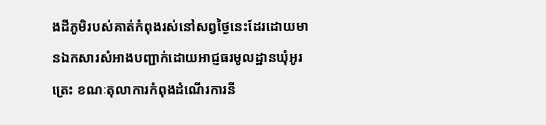ងដីភូមិរបស់គាត់កំពុងរស់នៅសព្វថ្ងៃនេះដែរដោយមានឯកសារសំអាងបញ្ជាក់ដោយអាជ្ញធរមូលដ្ឋានឃុំអូរត្រេះ ខណៈតុលាការកំពុងដំណើរការនី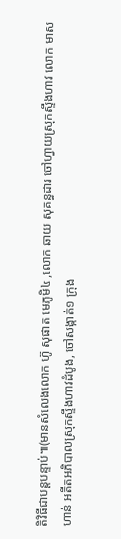តិវិធីជាបន្តបន្ទាប់៕(មានសំលេងលោក ហ៊ូ សុផាត មេភូមិ៤ ,លោក ឆាយ សុគន្ធដារ ចៅហ្វាយស្រុកស្ទឹងហាវ លោក មាស ហាន់ អតីតអភិបាលស្រុកស្ទឹងហាវដំបូង, ចៅសង្កាត់១ ក្រុង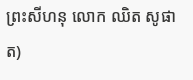ព្រះសីហនុ លោក ឈិត សូផាត)